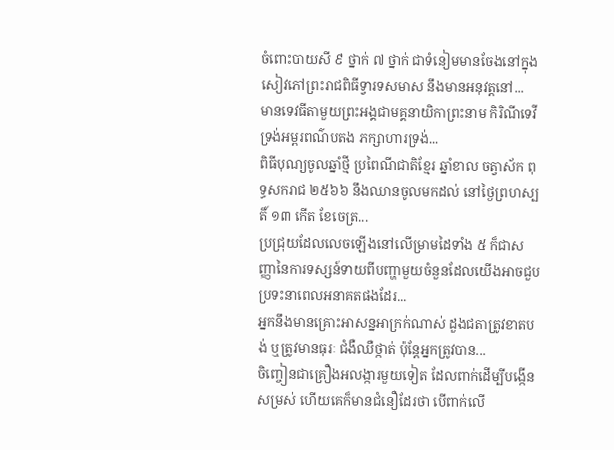ចំពោះបាយសី ៩ ថ្នាក់ ៧ ថ្នាក់ ជាទំនៀមមានចែងនៅក្នុងសៀវភៅព្រះរាជពិធីទ្វារទសមាស នឹងមានអនុវត្តនៅ...
មានទេវធីតាមួយព្រះអង្គជាមគ្គនាយិកាព្រះនាម កិរិណីទេវី ទ្រង់អម្ពរពណ៌បតង ភក្សាហារទ្រង់...
ពិធីបុណ្យចូលឆ្នាំថ្មី ប្រពៃណីជាតិខ្មែរ ឆ្នាំខាល ចត្វាស័ក ពុទ្ធសករាជ ២៥៦៦ នឹងឈានចូលមកដល់ នៅថ្ងៃព្រហស្បតិ៍ ១៣ កើត ខែចេត្រ...
ប្រជ្រុយដែលលេចឡើងនៅលើម្រាមដៃទាំង ៥ ក៏ជាសញ្ញានៃការទស្សន៍ទាយពីបញ្ហាមួយចំនួនដែលយើងអាចជួបប្រទះនាពេលអនាគតផងដែរ...
អ្នកនឹងមានគ្រោះអាសន្នអាក្រក់ណាស់ ដួងជតាត្រូវខាតបង់ ឬត្រូវមានធុរៈ ជំងឺឈឺថ្កាត់ ប៉ុន្តែអ្នកត្រូវបាន...
ចិញ្ចៀនជាគ្រឿងអលង្ការមួយទៀត ដែលពាក់ដើម្បីបង្កើនសម្រស់ ហើយគេក៏មានជំនឿដែរថា បើពាក់លើ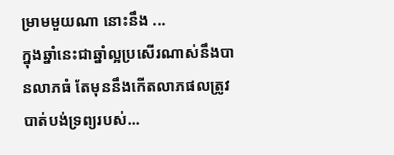ម្រាមមួយណា នោះនឹង ...
ក្នុងឆ្នាំនេះជាឆ្នាំល្អប្រសើរណាស់នឹងបានលាភធំ តែមុននឹងកើតលាភផលត្រូវបាត់បង់ទ្រព្យរបស់...